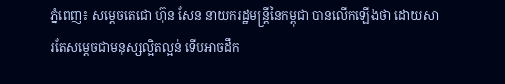ភ្នំពេញ៖ សម្ដេចតេជោ ហ៊ុន សែន នាយករដ្ឋមន្រ្តីនៃកម្ពុជា បានលើកឡើងថា ដោយសារតែសម្ដេចជាមនុស្សល្អិតល្អន់ ទើបអាចដឹក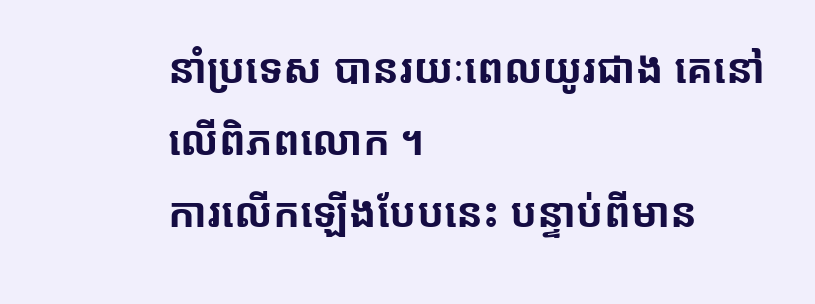នាំប្រទេស បានរយៈពេលយូរជាង គេនៅលើពិភពលោក ។
ការលើកឡើងបែបនេះ បន្ទាប់ពីមាន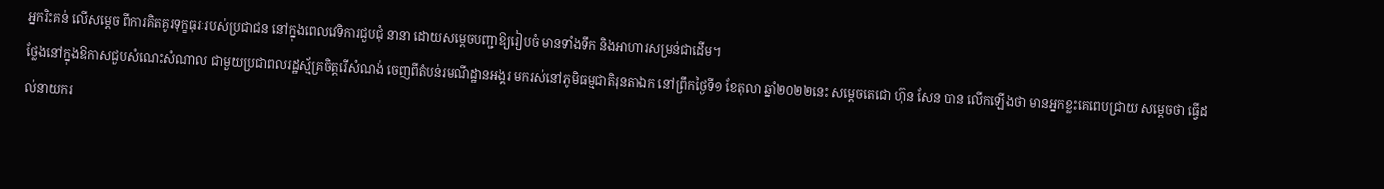អ្នករិះគន់ លើសម្ដេច ពីការគិតគូរទុក្ខធុរៈរបស់ប្រជាជន នៅក្នុងពេលវេទិការជួបជុំ នានា ដោយសម្ដេចបញ្ជាឱ្យរៀបចំ មានទាំងទឹក និងអាហារសម្រន់ជាដើម។
ថ្លែងនៅក្នុងឱកាសជួបសំណេះសំណាល ជាមួយប្រជាពលរដ្ឋស្ម័គ្រចិត្តរើសំណង់ ចេញពីតំបន់រមណីដ្ឋានអង្គរ មករស់នៅភូមិធម្មជាតិរុនតាឯក នៅព្រឹកថ្ងៃទី១ ខែតុលា ឆ្នាំ២០២២នេះ សម្ដេចតេជោ ហ៊ុន សែន បាន លើកឡើងថា មានអ្នកខ្លះគេពេបជ្រាយ សម្ដេចថា ធ្វើដល់នាយករ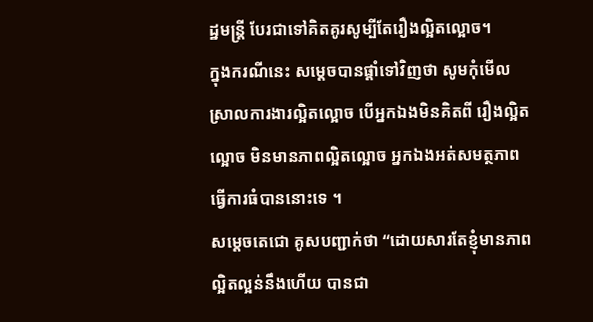ដ្ឋមន្រ្តី បែរជាទៅគិតគូរសូម្បីតែរឿងល្អិតល្អោច។
ក្នុងករណីនេះ សម្ដេចបានផ្ដាំទៅវិញថា សូមកុំមើលស្រាលការងារល្អិតល្អោច បើអ្នកឯងមិនគិតពី រឿងល្អិតល្អោច មិនមានភាពល្អិតល្អោច អ្នកឯងអត់សមត្ថភាពធ្វើការធំបាននោះទេ ។
សម្ដេចតេជោ គូសបញ្ជាក់ថា “ដោយសារតែខ្ញុំមានភាព ល្អិតល្អន់នឹងហើយ បានជា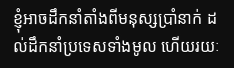ខ្ញុំអាចដឹកនាំតាំងពីមនុស្សប្រាំនាក់ ដល់ដឹកនាំប្រទេសទាំងមូល ហើយរយៈ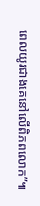ពេលយូរជាងគេនៅលើពិភពលោក”៕